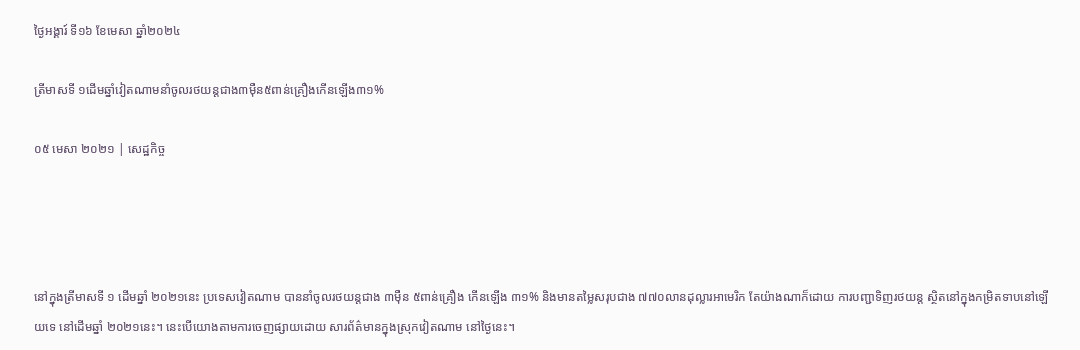ថ្ងៃអង្គារ៍ ទី១៦ ខែមេសា ឆ្នាំ២០២៤

ត្រីមាសទី ១ដើមឆ្នាំវៀតណាមនាំចូលរថយន្តជាង៣ម៉ឺន៥ពាន់គ្រឿងកើនឡើង៣១%

០៥ មេសា ២០២១ | សេដ្ឋកិច្ច




នៅក្នុងត្រីមាសទី ១ ដើមឆ្នាំ ២០២១នេះ ប្រទេសវៀតណាម បាននាំចូលរថយន្តជាង ៣ម៉ឺន ៥ពាន់គ្រឿង កើនឡើង ៣១% និងមានតម្លៃសរុបជាង ៧៧០លានដុល្លារអាមេរិក តែយ៉ាងណាក៏ដោយ ការបញ្ជាទិញរថយន្ត ស្ថិតនៅក្នុងកម្រិតទាបនៅឡើយទេ នៅដើមឆ្នាំ ២០២១នេះ។ នេះបើយោងតាមការចេញផ្សាយដោយ សារព័ត៌មានក្នុងស្រុកវៀតណាម នៅថ្ងៃនេះ។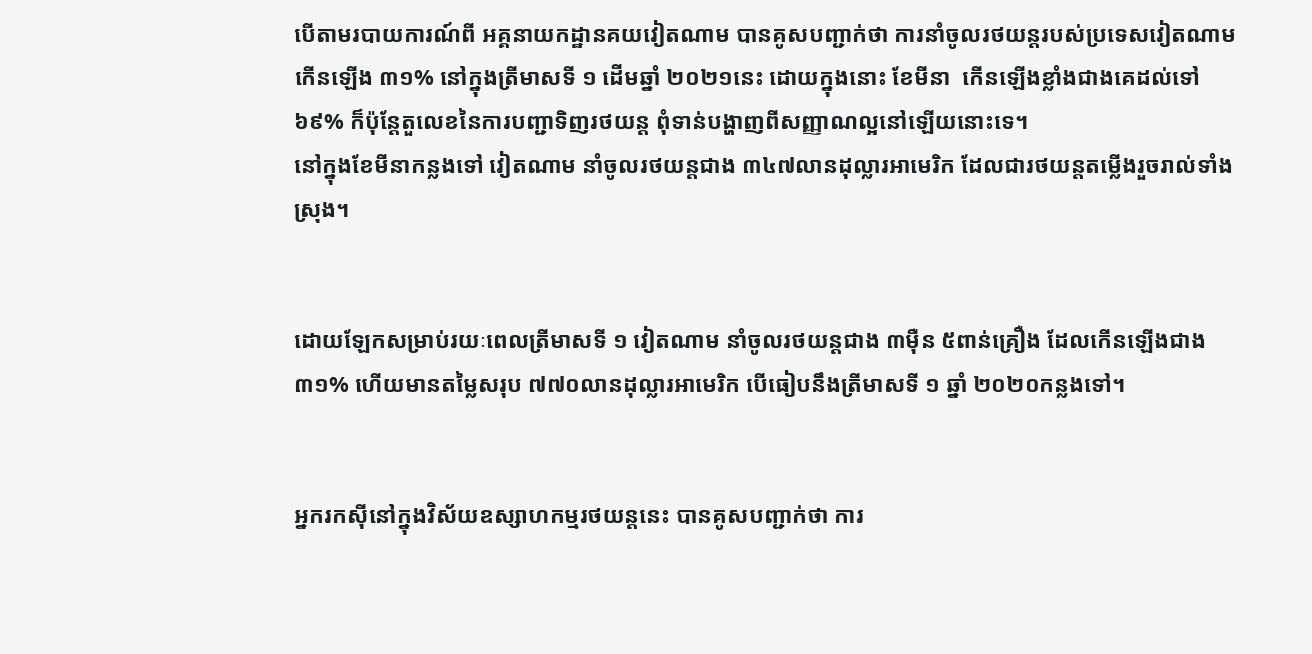បើតាមរបាយការណ៍ពី អគ្គនាយកដ្ឋានគយវៀតណាម បានគូសបញ្ជាក់ថា ការនាំចូលរថយន្តរបស់ប្រទេសវៀតណាម កើនឡើង ៣១% នៅក្នុងត្រីមាសទី ១ ដើមឆ្នាំ ២០២១នេះ ដោយក្នុងនោះ ខែមីនា  កើនឡើងខ្លាំងជាងគេដល់ទៅ ៦៩% ក៏ប៉ុន្តែតួលេខនៃការបញ្ជាទិញរថយន្ត ពុំទាន់បង្ហាញពីសញ្ញាណល្អនៅឡើយនោះទេ។
នៅក្នុងខែមីនាកន្លងទៅ វៀតណាម នាំចូលរថយន្តជាង ៣៤៧លានដុល្លារអាមេរិក ដែលជារថយន្តតម្លើងរួចរាល់ទាំងស្រុង។


ដោយឡែកសម្រាប់រយៈពេលត្រីមាសទី ១ វៀតណាម នាំចូលរថយន្តជាង ៣ម៉ឺន ៥ពាន់គ្រឿង ដែលកើនឡើងជាង ៣១% ហើយមានតម្លៃសរុប ៧៧០លានដុល្លារអាមេរិក បើធៀបនឹងត្រីមាសទី ១ ឆ្នាំ ២០២០កន្លងទៅ។


អ្នករកស៊ីនៅក្នុងវិស័យឧស្សាហកម្មរថយន្តនេះ បានគូសបញ្ជាក់ថា ការ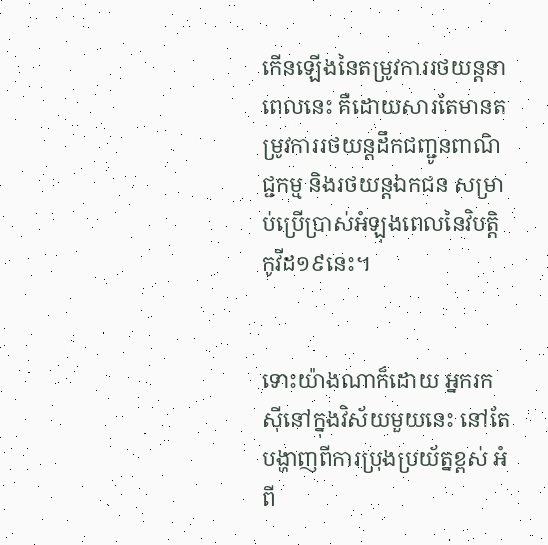កើនឡើងនៃតម្រូវការរថយន្តនាពេលនេះ គឺដោយសារតែមានតម្រូវការរថយន្តដឹកជញ្ជូនពាណិជ្ជកម្ម និងរថយន្តឯកជន សម្រាប់ប្រើប្រាស់អំឡុងពេលនៃវិបត្តិកូវីដ១៩នេះ។


ទោះយ៉ាងណាក៏ដោយ អ្នករកស៊ីនៅក្នុងវិស័យមួយនេះ នៅតែបង្ហាញពីការប្រុងប្រយ័ត្នខ្ពស់ អំពី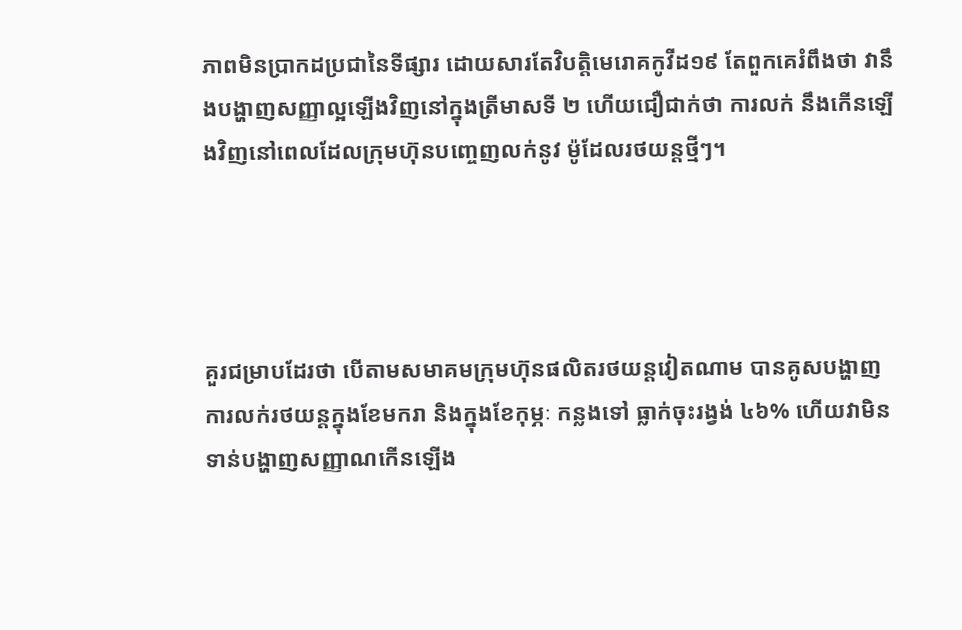ភាពមិនប្រាកដប្រជានៃទីផ្សារ ដោយសារតែវិបត្តិមេរោគកូវីដ១៩ តែពួកគេរំពឹងថា វានឹងបង្ហាញសញ្ញាល្អឡើងវិញនៅក្នុងត្រីមាសទី ២ ហើយជឿជាក់ថា ការលក់ នឹងកើនឡើងវិញនៅពេលដែលក្រុមហ៊ុនបញ្ចេញលក់នូវ ម៉ូដែលរថយន្តថ្មីៗ។




គួរជម្រាបដែរថា បើតាមសមាគមក្រុមហ៊ុនផលិតរថយន្តវៀតណាម បានគូសបង្ហាញ ការលក់រថយន្តក្នុងខែមករា និងក្នុងខែកុម្ភៈ កន្លងទៅ ធ្លាក់ចុះរង្វង់ ៤៦% ហើយវាមិនទាន់បង្ហាញសញ្ញាណកើនឡើង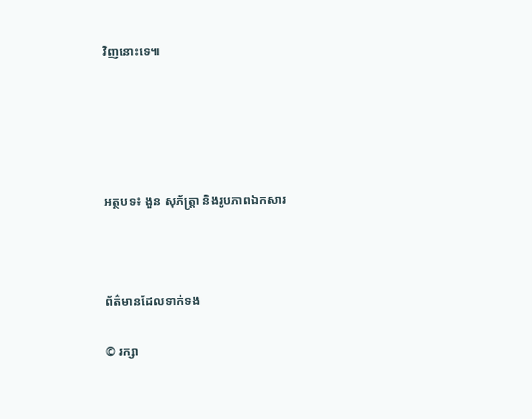វិញនោះទេ៕





អត្ថបទ៖ ងួន សុភ័ត្រ្តា និងរូបភាពឯកសារ



ព័ត៌មានដែលទាក់ទង

© រក្សា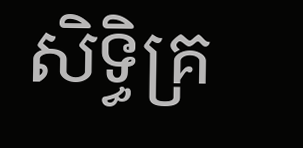សិទ្ធិគ្រ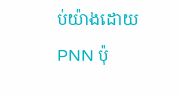ប់យ៉ាងដោយ PNN ប៉ុ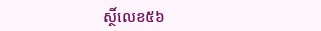ស្ថិ៍លេខ៥៦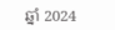ឆ្នាំ 2024